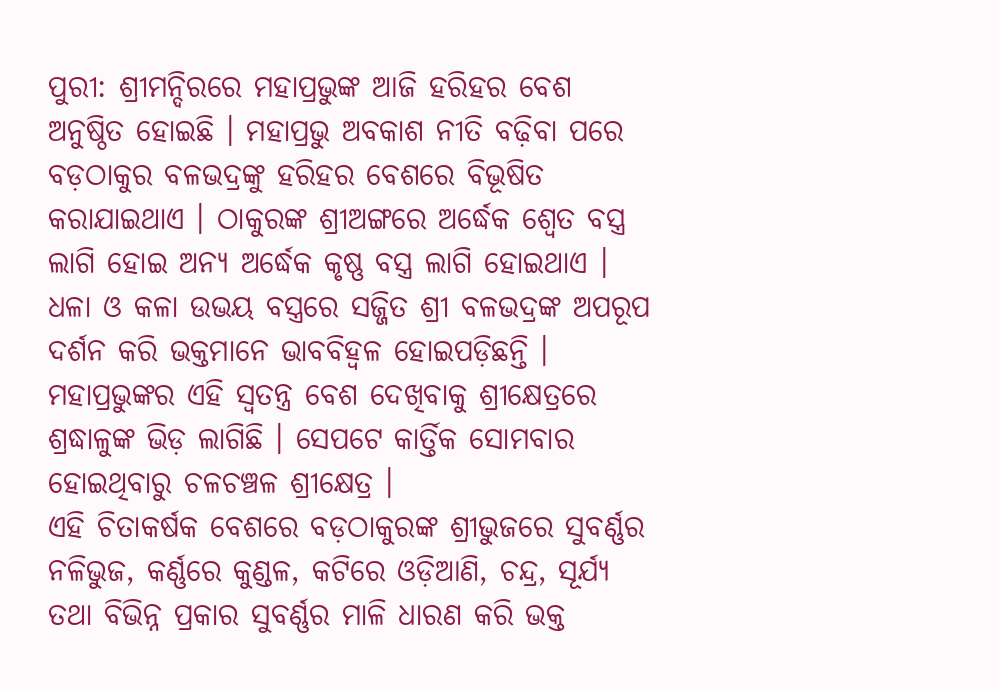ପୁରୀ: ଶ୍ରୀମନ୍ଦିରରେ ମହାପ୍ରଭୁଙ୍କ ଆଜି ହରିହର ବେଶ ଅନୁଷ୍ଠିତ ହୋଇଛି । ମହାପ୍ରଭୁ ଅବକାଶ ନୀତି ବଢ଼ିବା ପରେ ବଡ଼ଠାକୁର ବଳଭଦ୍ରଙ୍କୁ ହରିହର ବେଶରେ ବିଭୂଷିତ କରାଯାଇଥାଏ । ଠାକୁରଙ୍କ ଶ୍ରୀଅଙ୍ଗରେ ଅର୍ଦ୍ଧେକ ଶ୍ୱେତ ବସ୍ତ୍ର ଲାଗି ହୋଇ ଅନ୍ୟ ଅର୍ଦ୍ଧେକ କୃଷ୍ଣ ବସ୍ତ୍ର ଲାଗି ହୋଇଥାଏ । ଧଳା ଓ କଳା ଉଭୟ ବସ୍ତ୍ରରେ ସଜ୍ଜିତ ଶ୍ରୀ ବଳଭଦ୍ରଙ୍କ ଅପରୂପ ଦର୍ଶନ କରି ଭକ୍ତମାନେ ଭାବବିହ୍ୱଳ ହୋଇପଡ଼ିଛନ୍ତି । ମହାପ୍ରଭୁଙ୍କର ଏହି ସ୍ବତନ୍ତ୍ର ବେଶ ଦେଖିବାକୁ ଶ୍ରୀକ୍ଷେତ୍ରରେ ଶ୍ରଦ୍ଧାଳୁଙ୍କ ଭିଡ଼ ଲାଗିଛି । ସେପଟେ କାର୍ତ୍ତିକ ସୋମବାର ହୋଇଥିବାରୁ ଚଳଚଞ୍ଚଳ ଶ୍ରୀକ୍ଷେତ୍ର ।
ଏହି ଚିତାକର୍ଷକ ବେଶରେ ବଡ଼ଠାକୁରଙ୍କ ଶ୍ରୀଭୁଜରେ ସୁବର୍ଣ୍ଣର ନଳିଭୁଜ, କର୍ଣ୍ଣରେ କୁଣ୍ଡଳ, କଟିରେ ଓଡ଼ିଆଣି, ଚନ୍ଦ୍ର, ସୂର୍ଯ୍ୟ ତଥା ବିଭିନ୍ନ ପ୍ରକାର ସୁବର୍ଣ୍ଣର ମାଳି ଧାରଣ କରି ଭକ୍ତ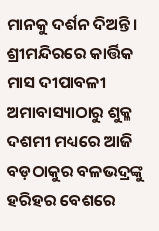ମାନକୁ ଦର୍ଶନ ଦିଅନ୍ତି । ଶ୍ରୀମନ୍ଦିରରେ କାର୍ତ୍ତିକ ମାସ ଦୀପାବଳୀ ଅମାବାସ୍ୟାଠାରୁ ଶୁକ୍ଳ ଦଶମୀ ମଧ୍ୟରେ ଆଜି ବଡ଼ଠାକୁର ବଳଭଦ୍ରଙ୍କୁ ହରିହର ବେଶରେ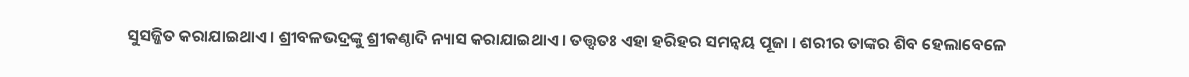ସୁସଜ୍ଜିତ କରାଯାଇଥାଏ । ଶ୍ରୀବଳଭଦ୍ରଙ୍କୁ ଶ୍ରୀକଣ୍ଠାଦି ନ୍ୟାସ କରାଯାଇଥାଏ । ତତ୍ତ୍ୱତଃ ଏହା ହରିହର ସମନ୍ୱୟ ପୂଜା । ଶରୀର ତାଙ୍କର ଶିବ ହେଲାବେଳେ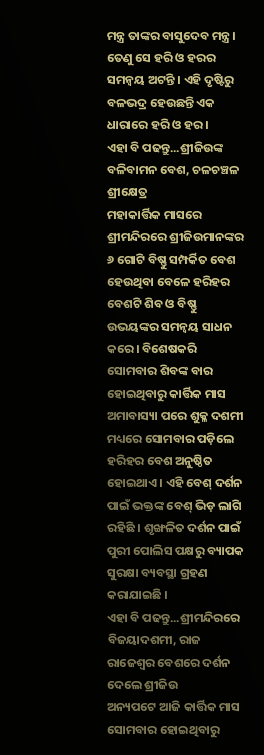ମନ୍ତ୍ର ତାଙ୍କର ବାସୁଦେବ ମନ୍ତ୍ର । ତେଣୁ ସେ ହରି ଓ ହରର ସମନ୍ୱୟ ଅଟନ୍ତି । ଏହି ଦୃଷ୍ଟିରୁ ବଳଭଦ୍ର ହେଉଛନ୍ତି ଏକ ଧାରାରେ ହରି ଓ ହର ।
ଏହା ବି ପଢନ୍ତୁ...ଶ୍ରୀଜିଉଙ୍କ ବଳିବାମନ ବେଶ, ଚଳଚଞ୍ଚଳ ଶ୍ରୀକ୍ଷେତ୍ର
ମହାକାର୍ତ୍ତିକ ମାସରେ ଶ୍ରୀମନ୍ଦିରରେ ଶ୍ରୀଜିଉମାନଙ୍କର ୬ ଗୋଟି ବିଷ୍ଣୁ ସମ୍ପର୍କିତ ବେଶ ହେଉଥିବା ବେଳେ ହରିହର ବେଶଟି ଶିବ ଓ ବିଷ୍ଣୁ ଉଭୟଙ୍କର ସମନ୍ୱୟ ସାଧନ କରେ । ବିଶେଷକରି ସୋମବାର ଶିବଙ୍କ ବାର ହୋଇଥିବାରୁ କାର୍ତ୍ତିକ ମାସ ଅମାବାସ୍ୟା ପରେ ଶୁକ୍ଳ ଦଶମୀ ମଧ୍ୟରେ ସୋମବାର ପଡ଼ିଲେ ହରିହର ବେଶ ଅନୁଷ୍ଠିତ ହୋଇଥାଏ । ଏହି ବେଶ୍ ଦର୍ଶନ ପାଇଁ ଭକ୍ତଙ୍କ ବେଶ୍ ଭିଡ଼ ଲାଗି ରହିଛି । ଶୃଙ୍ଖଳିତ ଦର୍ଶନ ପାଇଁ ପୁରୀ ପୋଲିସ ପକ୍ଷରୁ ବ୍ୟାପକ ସୁରକ୍ଷା ବ୍ୟବସ୍ଥା ଗ୍ରହଣ କରାଯାଇଛି ।
ଏହା ବି ପଢନ୍ତୁ...ଶ୍ରୀମନ୍ଦିରରେ ବିଜୟାଦଶମୀ, ରାଜ ରାଜେଶ୍ୱର ବେଶରେ ଦର୍ଶନ ଦେଲେ ଶ୍ରୀଜିଉ
ଅନ୍ୟପଟେ ଆଜି କାର୍ତ୍ତିକ ମାସ ସୋମବାର ହୋଇଥିବାରୁ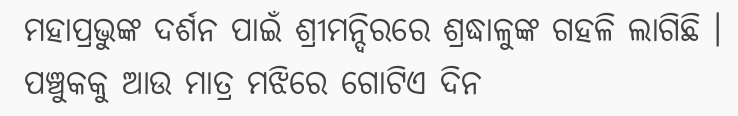ମହାପ୍ରଭୁଙ୍କ ଦର୍ଶନ ପାଇଁ ଶ୍ରୀମନ୍ଦିରରେ ଶ୍ରଦ୍ଧାଳୁଙ୍କ ଗହଳି ଲାଗିଛି । ପଞ୍ଚୁକକୁ ଆଉ ମାତ୍ର ମଝିରେ ଗୋଟିଏ ଦିନ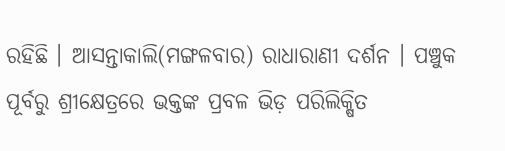ରହିଛି । ଆସନ୍ତାକାଲି(ମଙ୍ଗଳବାର) ରାଧାରାଣୀ ଦର୍ଶନ । ପଞ୍ଚୁକ ପୂର୍ବରୁ ଶ୍ରୀକ୍ଷେତ୍ରରେ ଭକ୍ତଙ୍କ ପ୍ରବଳ ଭିଡ଼ ପରିଲିକ୍ଷିତ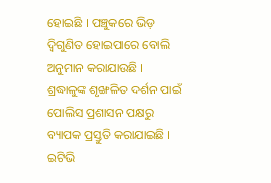ହୋଇଛି । ପଞ୍ଚୁକରେ ଭିଡ଼ ଦ୍ବିଗୁଣିତ ହୋଇପାରେ ବୋଲି ଅନୁମାନ କରାଯାଉଛି । ଶ୍ରଦ୍ଧାଳୁଙ୍କ ଶୃଙ୍ଖଳିତ ଦର୍ଶନ ପାଇଁ ପୋଲିସ ପ୍ରଶାସନ ପକ୍ଷରୁ ବ୍ୟାପକ ପ୍ରସ୍ତୁତି କରାଯାଇଛି ।
ଇଟିଭି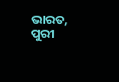ଭାରତ, ପୁରୀ